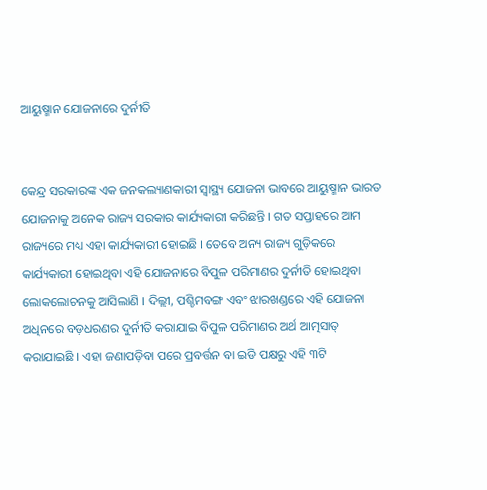ଆୟୁଷ୍ମାନ ଯୋଜନାରେ ଦୁର୍ନୀତି


କେନ୍ଦ୍ର ସରକାରଙ୍କ ଏକ ଜନକଲ୍ୟାଣକାରୀ ସ୍ୱାସ୍ଥ୍ୟ ଯୋଜନା ଭାବରେ ଆୟୁଷ୍ମାନ ଭାରତ ଯୋଜନାକୁ ଅନେକ ରାଜ୍ୟ ସରକାର କାର୍ଯ୍ୟକାରୀ କରିଛନ୍ତି । ଗତ ସପ୍ତାହରେ ଆମ ରାଜ୍ୟରେ ମଧ୍ୟ ଏହା କାର୍ଯ୍ୟକାରୀ ହୋଇଛି । ତେବେ ଅନ୍ୟ ରାଜ୍ୟ ଗୁଡ଼ିକରେ କାର୍ଯ୍ୟକାରୀ ହୋଇଥିବା ଏହି ଯୋଜନାରେ ବିପୁଳ ପରିମାଣର ଦୁର୍ନୀତି ହୋଇଥିବା ଲୋକଲୋଚନକୁ ଆସିଲାଣି । ଦିଲ୍ଲୀ, ପଶ୍ଚିମବଙ୍ଗ ଏବଂ ଝାରଖଣ୍ଡରେ ଏହି ଯୋଜନା ଅଧିନରେ ବଡ଼ଧରଣର ଦୁର୍ନୀତି କରାଯାଇ ବିପୁଳ ପରିମାଣର ଅର୍ଥ ଆତ୍ମସାତ୍ କରାଯାଇଛି । ଏହା ଜଣାପଡ଼ିବା ପରେ ପ୍ରବର୍ତ୍ତନ ବା ଇଡି ପକ୍ଷରୁ ଏହି ୩ଟି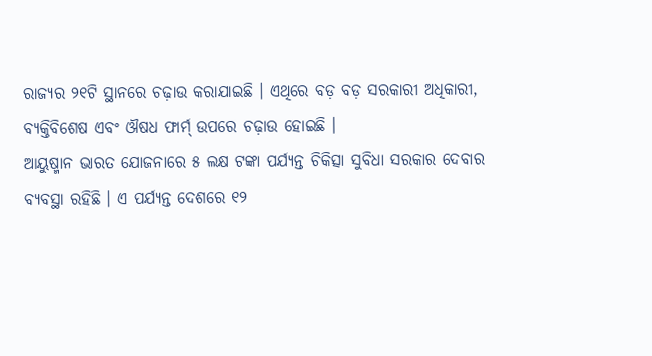ରାଜ୍ୟର ୨୧ଟି ସ୍ଥାନରେ ଚଢ଼ାଉ କରାଯାଇଛି । ଏଥିରେ ବଡ଼ ବଡ଼ ସରକାରୀ ଅଧିକାରୀ, ବ୍ୟକ୍ତିବିଶେଷ ଏବଂ ଔଷଧ ଫାର୍ମ୍ ଉପରେ ଚଢ଼ାଉ ହୋଇଛି ।
ଆୟୁଷ୍ମାନ ଭାରତ ଯୋଜନାରେ ୫ ଲକ୍ଷ ଟଙ୍କା ପର୍ଯ୍ୟନ୍ତ ଚିକିତ୍ସା ସୁବିଧା ସରକାର ଦେବାର ବ୍ୟବସ୍ଥା ରହିଛି । ଏ ପର୍ଯ୍ୟନ୍ତ ଦେଶରେ ୧୨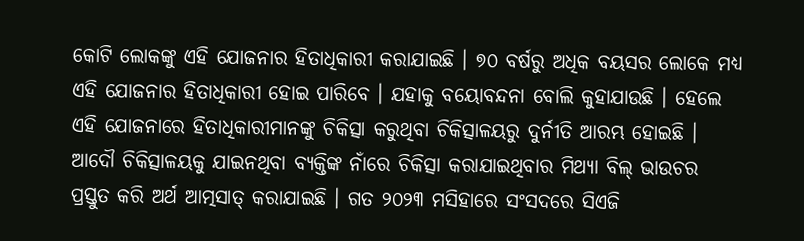କୋଟି ଲୋକଙ୍କୁ ଏହି ଯୋଜନାର ହିତାଧିକାରୀ କରାଯାଇଛି । ୭୦ ବର୍ଷରୁ ଅଧିକ ବୟସର ଲୋକେ ମଧ୍ୟ ଏହି ଯୋଜନାର ହିତାଧିକାରୀ ହୋଇ ପାରିବେ । ଯହାକୁ ବୟୋବନ୍ଦନା ବୋଲି କୁହାଯାଉଛି । ହେଲେ ଏହି ଯୋଜନାରେ ହିତାଧିକାରୀମାନଙ୍କୁ ଚିକିତ୍ସା କରୁଥିବା ଚିକିତ୍ସାଳୟରୁ ଦୁର୍ନୀତି ଆରମ୍ଭ ହୋଇଛି । ଆଦୌ ଚିକିତ୍ସାଳୟକୁ ଯାଇନଥିବା ବ୍ୟକ୍ତିଙ୍କ ନାଁରେ ଚିକିତ୍ସା କରାଯାଇଥିବାର ମିଥ୍ୟା ବିଲ୍ ଭାଉଚର ପ୍ରସ୍ତୁତ କରି ଅର୍ଥ ଆତ୍ମସାତ୍ କରାଯାଇଛି । ଗତ ୨୦୨୩ ମସିହାରେ ସଂସଦରେ ସିଏଜି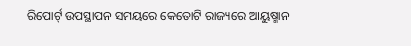ରିପୋର୍ଟ୍ ଉପସ୍ଥାପନ ସମୟରେ କେତୋଟି ରାଜ୍ୟରେ ଆୟୁଷ୍ମାନ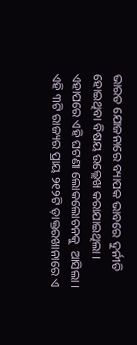ଭାରତ ଯୋଜନାରେ ବ୍ୟାପକ ଭାବରେ ଦୁର୍ନୀତି ହୋଇଥିବା ବିଷୟ ଉଲ୍ଲେଖ କରାଯାଇଥିଲା । ଏହାପରେ ଏହି ଘଟଣା ଲୋକଲୋଚନକୁ  ଆସିଲା । ଏହି ୩ଟି ରାଜ୍ୟର ପ୍ରାୟ ୨୧୨ଟି ଡ଼ାକ୍ତରଖାନାରେ ଏ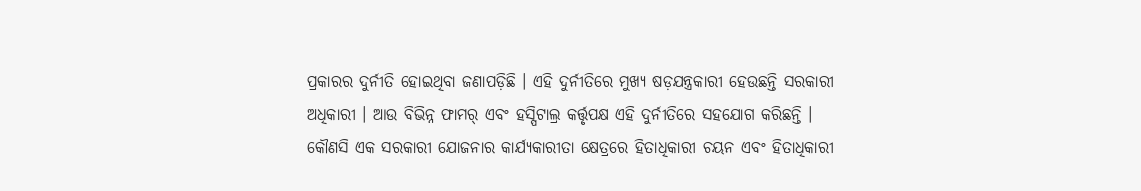ପ୍ରକାରର ଦୁର୍ନୀତି ହୋଇଥିବା ଜଣାପଡ଼ିଛି । ଏହି ଦୁର୍ନୀତିରେ ମୁଖ୍ୟ ଷଡ଼ଯନ୍ତ୍ରକାରୀ ହେଉଛନ୍ତି ସରକାରୀ ଅଧିକାରୀ । ଆଉ ବିଭିନ୍ନ ଫାମର୍ ଏବଂ ହସ୍ପିଟାଲ୍ର କର୍ତ୍ତୃପକ୍ଷ ଏହି ଦୁର୍ନୀତିରେ ସହଯୋଗ କରିଛନ୍ତି ।
କୌଣସି ଏକ ସରକାରୀ ଯୋଜନାର କାର୍ଯ୍ୟକାରୀତା କ୍ଷେତ୍ରରେ ହିତାଧିକାରୀ ଚୟନ ଏବଂ ହିତାଧିକାରୀ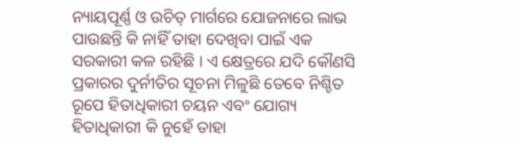ନ୍ୟାୟପୂର୍ଣ୍ଣ ଓ ଉଚିତ୍ ମାର୍ଗରେ ଯୋଜନାରେ ଲାଭ ପାଉଛନ୍ତି କି ନାହିଁ ତାହା ଦେଖିବା ପାଇଁ ଏକ ସରକାରୀ କଳ ରହିଛି । ଏ କ୍ଷେତ୍ରରେ ଯଦି କୌଣସି ପ୍ରକାରର ଦୁର୍ନୀତିର ସୂଚନା ମିଳୁଛି ତେବେ ନିଶ୍ଚିତ ରୂପେ ହିତାଧିକାରୀ ଚୟନ ଏବଂ ଯୋଗ୍ୟ ହିତାଧିକାରୀ କି ନୁହେଁ ତାହା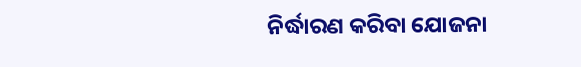ନିର୍ଦ୍ଧାରଣ କରିବା ଯୋଜନା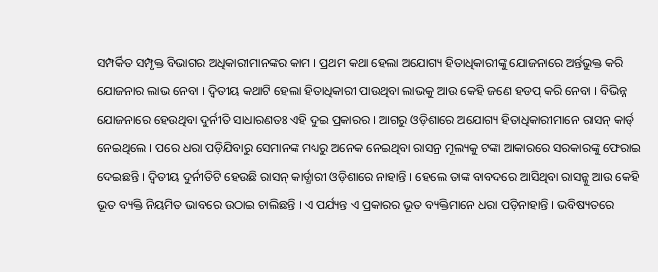ସମ୍ପର୍କିତ ସମ୍ପୃକ୍ତ ବିଭାଗର ଅଧିକାରୀମାନଙ୍କର କାମ । ପ୍ରଥମ କଥା ହେଲା ଅଯୋଗ୍ୟ ହିତାଧିକାରୀଙ୍କୁ ଯୋଜନାରେ ଅର୍ନ୍ତଭୁକ୍ତ କରି ଯୋଜନାର ଲାଭ ନେବା । ଦ୍ୱିତୀୟ କଥାଟି ହେଲା ହିତାଧିକାରୀ ପାଉଥିବା ଲାଭକୁ ଆଉ କେହି ଜଣେ ହଡପ୍ କରି ନେବା । ବିଭିନ୍ନ ଯୋଜନାରେ ହେଉଥିବା ଦୁର୍ନୀତି ସାଧାରଣତଃ ଏହି ଦୁଇ ପ୍ରକାରର । ଆଗରୁ ଓଡ଼ିଶାରେ ଅଯୋଗ୍ୟ ହିତାଧିକାରୀମାନେ ରାସନ୍ କାର୍ଡ୍ ନେଇଥିଲେ । ପରେ ଧରା ପଡ଼ିଯିବାରୁ ସେମାନଙ୍କ ମଧ୍ୟରୁ ଅନେକ ନେଇଥିବା ରାସନ୍ର ମୂଲ୍ୟକୁ ଟଙ୍କା ଆକାରରେ ସରକାରଙ୍କୁ ଫେରାଇ ଦେଇଛନ୍ତି । ଦ୍ୱିତୀୟ ଦୁର୍ନୀତିଟି ହେଉଛି ରାସନ୍ କାର୍ଡ୍ଧାରୀ ଓଡ଼ିଶାରେ ନାହାନ୍ତି । ହେଲେ ତାଙ୍କ ବାବଦରେ ଆସିଥିବା ରାସନ୍କୁ ଆଉ କେହି ଭୂତ ବ୍ୟକ୍ତି ନିୟମିତ ଭାବରେ ଉଠାଇ ଚାଲିଛନ୍ତି । ଏ ପର୍ଯ୍ୟନ୍ତ ଏ ପ୍ରକାରର ଭୂତ ବ୍ୟକ୍ତିମାନେ ଧରା ପଡ଼ିନାହାନ୍ତି । ଭବିଷ୍ୟତରେ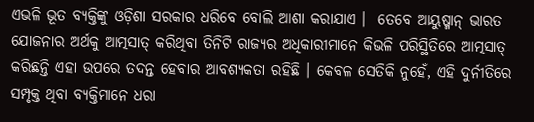ଏଭଳି ଭୂତ ବ୍ୟକ୍ତିଙ୍କୁ ଓଡ଼ିଶା ସରକାର ଧରିବେ ବୋଲି ଆଶା କରାଯାଏ ।  ତେବେ ଆୟୁଷ୍ମାନ୍ ଭାରତ ଯୋଜନାର ଅର୍ଥକୁ ଆତ୍ମସାତ୍ କରିଥିବା ତିନିଟି ରାଜ୍ୟର ଅଧିକାରୀମାନେ କିଭଳି ପରିସ୍ଥିତିରେ ଆତ୍ମସାତ୍ କରିଛନ୍ତି ଏହା ଉପରେ ତଦନ୍ତ ହେବାର ଆବଶ୍ୟକତା ରହିଛି । କେବଳ ସେତିକି ନୁହେଁ, ଏହି ଦୁର୍ନୀତିରେ ସମ୍ପୃକ୍ତ ଥିବା ବ୍ୟକ୍ତିମାନେ ଧରା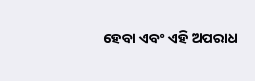ହେବା ଏବଂ ଏହି ଅପରାଧ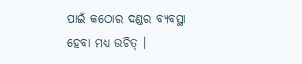ପାଇଁ କଠୋର ଦଣ୍ଡର ବ୍ୟବସ୍ଥା ହେବା ମଧ୍ୟ ଉଚିତ୍ ।